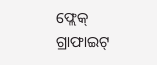ଫ୍ଲେକ୍ ଗ୍ରାଫାଇଟ୍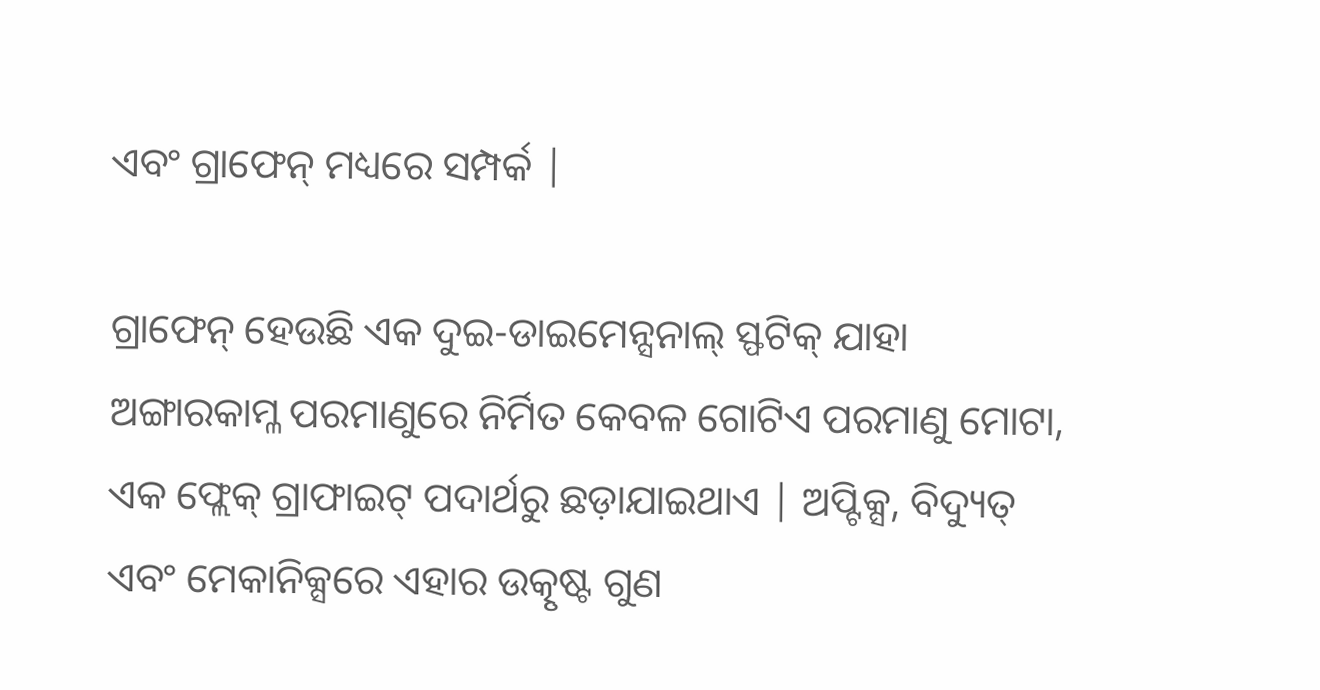ଏବଂ ଗ୍ରାଫେନ୍ ମଧ୍ୟରେ ସମ୍ପର୍କ |

ଗ୍ରାଫେନ୍ ହେଉଛି ଏକ ଦୁଇ-ଡାଇମେନ୍ସନାଲ୍ ସ୍ଫଟିକ୍ ଯାହା ଅଙ୍ଗାରକାମ୍ଳ ପରମାଣୁରେ ନିର୍ମିତ କେବଳ ଗୋଟିଏ ପରମାଣୁ ମୋଟା, ଏକ ଫ୍ଲେକ୍ ଗ୍ରାଫାଇଟ୍ ପଦାର୍ଥରୁ ଛଡ଼ାଯାଇଥାଏ | ଅପ୍ଟିକ୍ସ, ବିଦ୍ୟୁତ୍ ଏବଂ ମେକାନିକ୍ସରେ ଏହାର ଉତ୍କୃଷ୍ଟ ଗୁଣ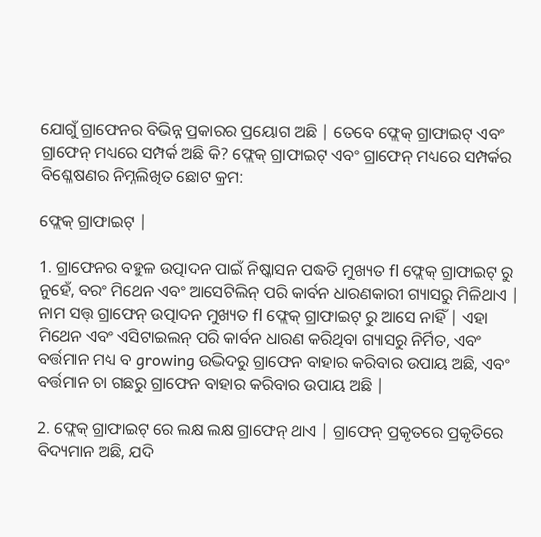ଯୋଗୁଁ ଗ୍ରାଫେନର ବିଭିନ୍ନ ପ୍ରକାରର ପ୍ରୟୋଗ ଅଛି | ତେବେ ଫ୍ଲେକ୍ ଗ୍ରାଫାଇଟ୍ ଏବଂ ଗ୍ରାଫେନ୍ ମଧ୍ୟରେ ସମ୍ପର୍କ ଅଛି କି? ଫ୍ଲେକ୍ ଗ୍ରାଫାଇଟ୍ ଏବଂ ଗ୍ରାଫେନ୍ ମଧ୍ୟରେ ସମ୍ପର୍କର ବିଶ୍ଳେଷଣର ନିମ୍ନଲିଖିତ ଛୋଟ କ୍ରମ:

ଫ୍ଲେକ୍ ଗ୍ରାଫାଇଟ୍ |

1. ଗ୍ରାଫେନର ବହୁଳ ଉତ୍ପାଦନ ପାଇଁ ନିଷ୍କାସନ ପଦ୍ଧତି ମୁଖ୍ୟତ fl ଫ୍ଲେକ୍ ଗ୍ରାଫାଇଟ୍ ରୁ ନୁହେଁ, ବରଂ ମିଥେନ ଏବଂ ଆସେଟିଲିନ୍ ପରି କାର୍ବନ ଧାରଣକାରୀ ଗ୍ୟାସରୁ ମିଳିଥାଏ | ନାମ ସତ୍ତ୍ ଗ୍ରାଫେନ୍ ଉତ୍ପାଦନ ମୁଖ୍ୟତ fl ଫ୍ଲେକ୍ ଗ୍ରାଫାଇଟ୍ ରୁ ଆସେ ନାହିଁ | ଏହା ମିଥେନ ଏବଂ ଏସିଟାଇଲନ୍ ପରି କାର୍ବନ ଧାରଣ କରିଥିବା ଗ୍ୟାସରୁ ନିର୍ମିତ, ଏବଂ ବର୍ତ୍ତମାନ ମଧ୍ୟ ବ growing ଉଦ୍ଭିଦରୁ ଗ୍ରାଫେନ ବାହାର କରିବାର ଉପାୟ ଅଛି, ଏବଂ ବର୍ତ୍ତମାନ ଚା ଗଛରୁ ଗ୍ରାଫେନ ବାହାର କରିବାର ଉପାୟ ଅଛି |

2. ଫ୍ଲେକ୍ ଗ୍ରାଫାଇଟ୍ ରେ ଲକ୍ଷ ଲକ୍ଷ ଗ୍ରାଫେନ୍ ଥାଏ | ଗ୍ରାଫେନ୍ ପ୍ରକୃତରେ ପ୍ରକୃତିରେ ବିଦ୍ୟମାନ ଅଛି, ଯଦି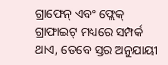ଗ୍ରାଫେନ୍ ଏବଂ ଫ୍ଲେକ୍ ଗ୍ରାଫାଇଟ୍ ମଧ୍ୟରେ ସମ୍ପର୍କ ଥାଏ, ତେବେ ସ୍ତର ଅନୁଯାୟୀ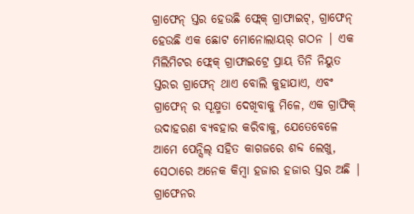ଗ୍ରାଫେନ୍ ସ୍ତର ହେଉଛି ଫ୍ଲେକ୍ ଗ୍ରାଫାଇଟ୍, ଗ୍ରାଫେନ୍ ହେଉଛି ଏକ ଛୋଟ ମୋନୋଲାୟର୍ ଗଠନ | ଏକ ମିଲିମିଟର ଫ୍ଲେକ୍ ଗ୍ରାଫାଇଟ୍ରେ ପ୍ରାୟ ତିନି ନିୟୁତ ସ୍ତରର ଗ୍ରାଫେନ୍ ଥାଏ ବୋଲି କୁହାଯାଏ, ଏବଂ ଗ୍ରାଫେନ୍ ର ସୂକ୍ଷ୍ମତା ଦେଖିବାକୁ ମିଳେ, ଏକ ଗ୍ରାଫିକ୍ ଉଦାହରଣ ବ୍ୟବହାର କରିବାକୁ, ଯେତେବେଳେ ଆମେ ପେନ୍ସିଲ୍ ସହିତ କାଗଜରେ ଶବ୍ଦ ଲେଖୁ, ସେଠାରେ ଅନେକ କିମ୍ବା ହଜାର ହଜାର ସ୍ତର ଅଛି | ଗ୍ରାଫେନର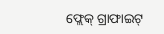ଫ୍ଲେକ୍ ଗ୍ରାଫାଇଟ୍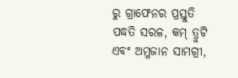ରୁ ଗ୍ରାଫେନର ପ୍ରସ୍ତୁତି ପଦ୍ଧତି ସରଳ, କମ୍ ତ୍ରୁଟି ଏବଂ ଅମ୍ଳଜାନ ସାମଗ୍ରୀ,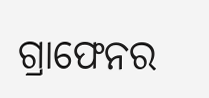ଗ୍ରାଫେନର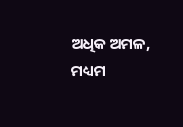ଅଧିକ ଅମଳ, ମଧ୍ୟମ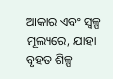ଆକାର ଏବଂ ସ୍ୱଳ୍ପ ମୂଲ୍ୟରେ, ଯାହା ବୃହତ ଶିଳ୍ପ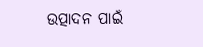ଉତ୍ପାଦନ ପାଇଁ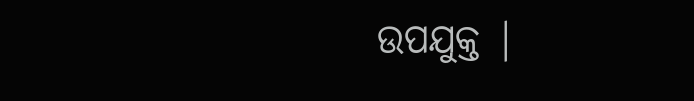ଉପଯୁକ୍ତ |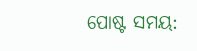ପୋଷ୍ଟ ସମୟ: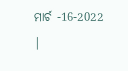ମାର୍ଚ -16-2022 |